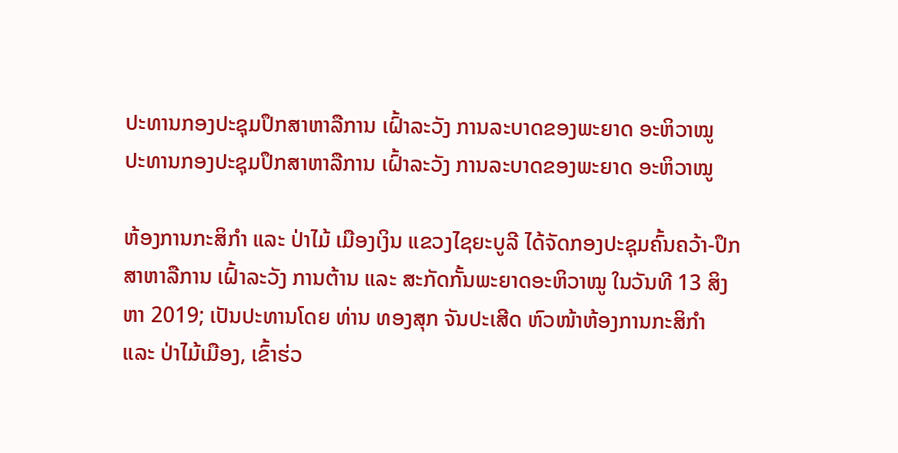ປະທານກອງປະຊຸມປຶກສາຫາລືການ ເຝົ້າລະວັງ ການລະບາດຂອງພະຍາດ ອະຫິວາໝູ
ປະທານກອງປະຊຸມປຶກສາຫາລືການ ເຝົ້າລະວັງ ການລະບາດຂອງພະຍາດ ອະຫິວາໝູ

ຫ້ອງການກະສິກຳ ແລະ ປ່າໄມ້ ເມືອງເງິນ ແຂວງໄຊຍະບູລີ ໄດ້ຈັດກອງປະຊຸມຄົ້ນຄວ້າ-ປຶກສາຫາລືການ ເຝົ້າລະວັງ ການຕ້ານ ແລະ ສະກັດກັ້ນພະຍາດອະຫິວາໝູ ໃນວັນທີ 13 ສິງຫາ 2019; ເປັນປະທານໂດຍ ທ່ານ ທອງສຸກ ຈັນປະເສີດ ຫົວໜ້າຫ້ອງການກະສິກຳ ແລະ ປ່າໄມ້ເມືອງ, ເຂົ້າຮ່ວ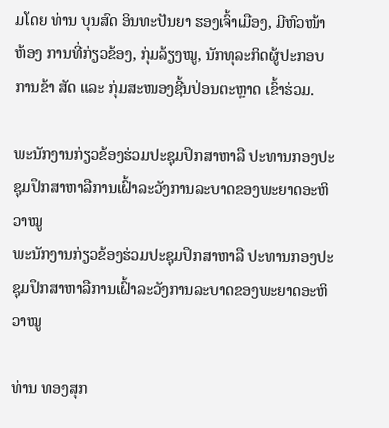ມໂດຍ ທ່ານ ບຸນສົດ ອິນທະປັນຍາ ຮອງເຈົ້າເມືອງ, ມີຫົວໜ້າຫ້ອງ ການທີ່ກ່ຽວຂ້ອງ, ກຸ່ມລ້ຽງໝູ, ນັກທຸລະກິດຜູ້ປະກອບການຂ້າ ສັດ ແລະ ກຸ່ມສະໜອງຊີ້ນປ່ອນຕະຫຼາດ ເຂົ້າຮ່ວມ.

ພະນັກງານກ່ຽວຂ້ອງຮ່ວມປະຊຸມປຶກສາຫາລື ປະທານກອງປະຊຸມປຶກສາຫາລືການເຝົ້າລະວັງການລະບາດຂອງພະຍາດອະຫິວາໝູ
ພະນັກງານກ່ຽວຂ້ອງຮ່ວມປະຊຸມປຶກສາຫາລື ປະທານກອງປະຊຸມປຶກສາຫາລືການເຝົ້າລະວັງການລະບາດຂອງພະຍາດອະຫິວາໝູ

ທ່ານ ທອງສຸກ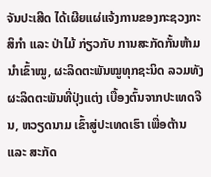ຈັນປະເສີດ ໄດ້ເຜີຍແຜ່ແຈ້ງການຂອງກະຊວງກະສິກຳ ແລະ ປ່າໄມ້ ກ່ຽວກັບ ການສະກັດກັ້ນຫ້າມນຳເຂົ້າໝູ, ຜະລິດຕະພັນໝູທຸກຊະນິດ ລວມທັງຜະລິດຕະພັນທີ່ປຸ່ງແຕ່ງ ເບື້ອງຕົ້ນຈາກປະເທດຈີນ, ຫວຽດນາມ ເຂົ້າສູ່ປະເທດເຮົາ ເພື່ອຕ້ານ ແລະ ສະກັດ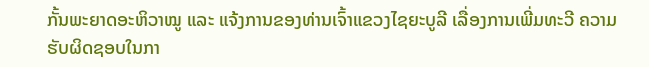ກັ້ນພະຍາດອະຫິວາໝູ ແລະ ແຈ້ງການຂອງທ່ານເຈົ້າແຂວງໄຊຍະບູລີ ເລື່ອງການເພີ່ມທະວີ ຄວາມຮັບຜິດຊອບໃນກາ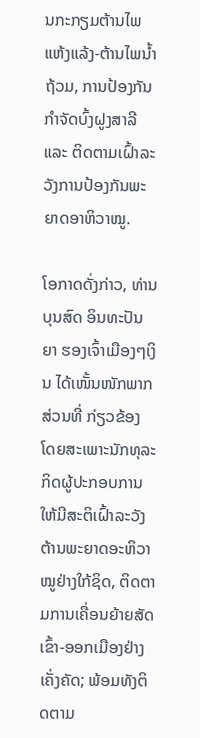ນກະກຽມຕ້ານໄພແຫ້ງແລ້ງ-ຕ້ານໄພນໍ້າຖ້ວມ, ການປ້ອງກັນກຳຈັດບົ້ງຝູງສາລີ ແລະ ຕິດຕາມເຝົ້າລະວັງການປ້ອງກັນພະຍາດອາຫິວາໝູ.

ໂອກາດດັ່ງກ່າວ, ທ່ານ ບຸນສົດ ອິນທະປັນຍາ ຮອງເຈົ້າເມືອງໆເງິນ ໄດ້ເໜັ້ນໜັກພາກສ່ວນທີ່ ກ່ຽວຂ້ອງ ໂດຍສະເພາະນັກທຸລະກິດຜູ້ປະກອບການໃຫ້ມີສະຕິເຝົ້າລະວັງຕ້ານພະຍາດອະຫິວາໝູຢ່າງໃກ້ຊິດ, ຕິດຕາມການເຄື່ອນຍ້າຍສັດເຂົ້າ-ອອກເມືອງຢ່າງເຄັ່ງຄັດ; ພ້ອມທັງຕິດຕາມ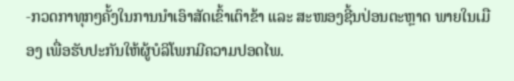-ກວດກາທຸກໆຄັ້ງໃນການນຳເອົາສັດເຂົ້າເຕົາຂ້າ ແລະ ສະໜອງຊີ້ນປ່ອນຕະຫຼາດ ພາຍໃນເມືອງ ເພື່ອຮັບປະກັນໃຫ້ຜູ້ບໍລິໂພກມີຄວາມປອດໄພ.